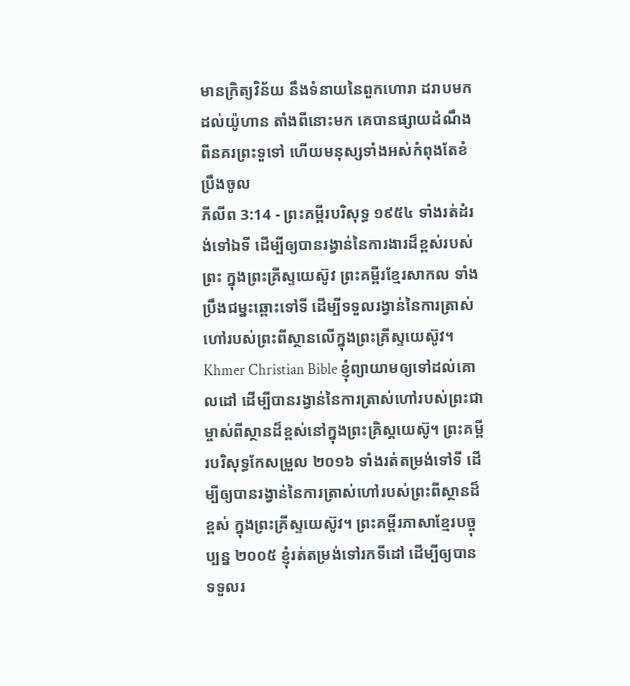មានក្រិត្យវិន័យ នឹងទំនាយនៃពួកហោរា ដរាបមកដល់យ៉ូហាន តាំងពីនោះមក គេបានផ្សាយដំណឹងពីនគរព្រះទួទៅ ហើយមនុស្សទាំងអស់កំពុងតែខំប្រឹងចូល
ភីលីព 3:14 - ព្រះគម្ពីរបរិសុទ្ធ ១៩៥៤ ទាំងរត់ដំរង់ទៅឯទី ដើម្បីឲ្យបានរង្វាន់នៃការងារដ៏ខ្ពស់របស់ព្រះ ក្នុងព្រះគ្រីស្ទយេស៊ូវ ព្រះគម្ពីរខ្មែរសាកល ទាំងប្រឹងជម្នះឆ្ពោះទៅទី ដើម្បីទទួលរង្វាន់នៃការត្រាស់ហៅរបស់ព្រះពីស្ថានលើក្នុងព្រះគ្រីស្ទយេស៊ូវ។ Khmer Christian Bible ខ្ញុំព្យាយាមឲ្យទៅដល់គោលដៅ ដើម្បីបានរង្វាន់នៃការត្រាស់ហៅរបស់ព្រះជាម្ចាស់ពីស្ថានដ៏ខ្ពស់នៅក្នុងព្រះគ្រិស្ដយេស៊ូ។ ព្រះគម្ពីរបរិសុទ្ធកែសម្រួល ២០១៦ ទាំងរត់តម្រង់ទៅទី ដើម្បីឲ្យបានរង្វាន់នៃការត្រាស់ហៅរបស់ព្រះពីស្ថានដ៏ខ្ពស់ ក្នុងព្រះគ្រីស្ទយេស៊ូវ។ ព្រះគម្ពីរភាសាខ្មែរបច្ចុប្បន្ន ២០០៥ ខ្ញុំរត់តម្រង់ទៅរកទីដៅ ដើម្បីឲ្យបានទទួលរ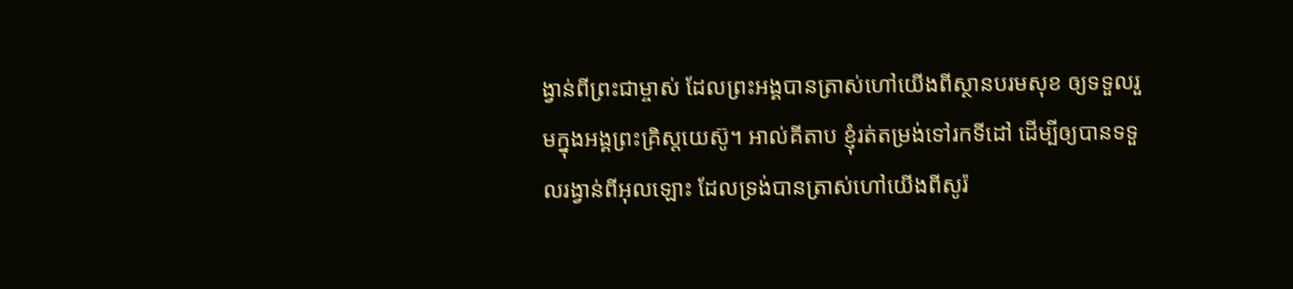ង្វាន់ពីព្រះជាម្ចាស់ ដែលព្រះអង្គបានត្រាស់ហៅយើងពីស្ថានបរមសុខ ឲ្យទទួលរួមក្នុងអង្គព្រះគ្រិស្តយេស៊ូ។ អាល់គីតាប ខ្ញុំរត់តម្រង់ទៅរកទីដៅ ដើម្បីឲ្យបានទទួលរង្វាន់ពីអុលឡោះ ដែលទ្រង់បានត្រាស់ហៅយើងពីសូរ៉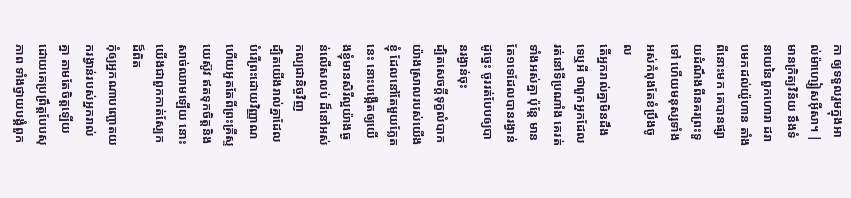កា ឲ្យទទួលរួមក្នុងអាល់ម៉ាហ្សៀសអ៊ីសា។ |
មានក្រិត្យវិន័យ នឹងទំនាយនៃពួកហោរា ដរាបមកដល់យ៉ូហាន តាំងពីនោះមក គេបានផ្សាយដំណឹងពីនគរព្រះទួទៅ ហើយមនុស្សទាំងអស់កំពុងតែខំប្រឹងចូល
តើអ្នករាល់គ្នាមិនដឹងទេឬអី ថាពួកអ្នកដែលរត់នៅទីប្រណាំង គេរត់ទាំងអស់គ្នា ប៉ុន្តែ មានតែ១ទេដែលបានរង្វាន់ ដូច្នេះ ចូររត់បែបឲ្យបានរង្វាន់ចុះ
ដ្បិតសេចក្ដីទុក្ខលំបាកយ៉ាងស្រាលរបស់យើងខ្ញុំ ដែលនៅតែមួយភ្លែតនេះ នោះបង្កើតឲ្យយើងខ្ញុំមានសិរីល្អយ៉ាងធ្ងន់លើសលប់ ដ៏នៅអស់កល្បជានិច្ចវិញ
ដ្បិតយើងរាល់គ្នាដែលបំរើព្រះដោយវិញ្ញាណ ហើយអួតតែពីព្រះគ្រីស្ទយេស៊ូវ ឥតទុកចិត្តនិងសាច់ឈាមឡើយ នោះយើងជាពួកកាត់ស្បែកដ៏ពិត
កុំឲ្យអ្នកណាបញ្ឆោតយករង្វាន់របស់អ្នករាល់គ្នា តាមតែចិត្តឡើយ ដោយគេប្រព្រឹត្តបែបសុភាព ទាំងថ្វាយបង្គំពួក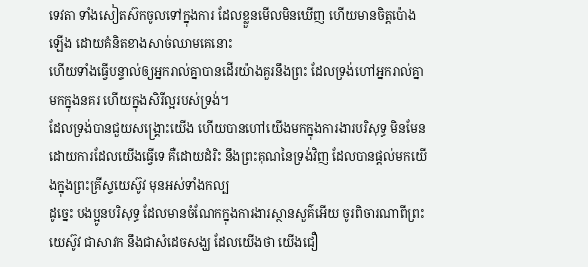ទេវតា ទាំងសៀតស៊កចូលទៅក្នុងការ ដែលខ្លួនមើលមិនឃើញ ហើយមានចិត្តប៉ោងឡើង ដោយគំនិតខាងសាច់ឈាមគេនោះ
ហើយទាំងធ្វើបន្ទាល់ឲ្យអ្នករាល់គ្នាបានដើរយ៉ាងគួរនឹងព្រះ ដែលទ្រង់ហៅអ្នករាល់គ្នាមកក្នុងនគរ ហើយក្នុងសិរីល្អរបស់ទ្រង់។
ដែលទ្រង់បានជួយសង្គ្រោះយើង ហើយបានហៅយើងមកក្នុងការងារបរិសុទ្ធ មិនមែនដោយការដែលយើងធ្វើទេ គឺដោយដំរិះ នឹងព្រះគុណនៃទ្រង់វិញ ដែលបានផ្តល់មកយើងក្នុងព្រះគ្រីស្ទយេស៊ូវ មុនអស់ទាំងកល្ប
ដូច្នេះ បងប្អូនបរិសុទ្ធ ដែលមានចំណែកក្នុងការងារស្ថានសួគ៌អើយ ចូរពិចារណាពីព្រះយេស៊ូវ ជាសាវក នឹងជាសំដេចសង្ឃ ដែលយើងថា យើងជឿ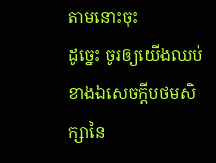តាមនោះចុះ
ដូច្នេះ ចូរឲ្យយើងឈប់ ខាងឯសេចក្ដីបថមសិក្សានៃ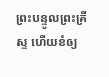ព្រះបន្ទូលព្រះគ្រីស្ទ ហើយខំឲ្យ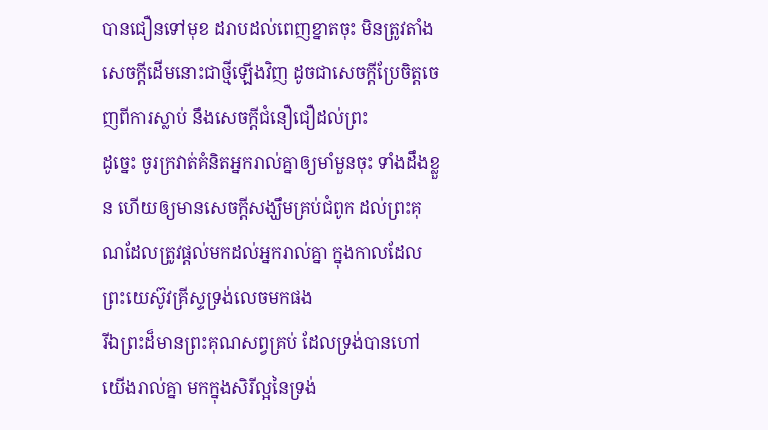បានជឿនទៅមុខ ដរាបដល់ពេញខ្នាតចុះ មិនត្រូវតាំងសេចក្ដីដើមនោះជាថ្មីឡើងវិញ ដូចជាសេចក្ដីប្រែចិត្តចេញពីការស្លាប់ នឹងសេចក្ដីជំនឿជឿដល់ព្រះ
ដូច្នេះ ចូរក្រវាត់គំនិតអ្នករាល់គ្នាឲ្យមាំមួនចុះ ទាំងដឹងខ្លួន ហើយឲ្យមានសេចក្ដីសង្ឃឹមគ្រប់ជំពូក ដល់ព្រះគុណដែលត្រូវផ្តល់មកដល់អ្នករាល់គ្នា ក្នុងកាលដែលព្រះយេស៊ូវគ្រីស្ទទ្រង់លេចមកផង
រីឯព្រះដ៏មានព្រះគុណសព្វគ្រប់ ដែលទ្រង់បានហៅយើងរាល់គ្នា មកក្នុងសិរីល្អនៃទ្រង់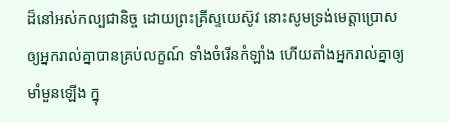ដ៏នៅអស់កល្បជានិច្ច ដោយព្រះគ្រីស្ទយេស៊ូវ នោះសូមទ្រង់មេត្តាប្រោសឲ្យអ្នករាល់គ្នាបានគ្រប់លក្ខណ៍ ទាំងចំរើនកំឡាំង ហើយតាំងអ្នករាល់គ្នាឲ្យមាំមួនឡើង ក្នុ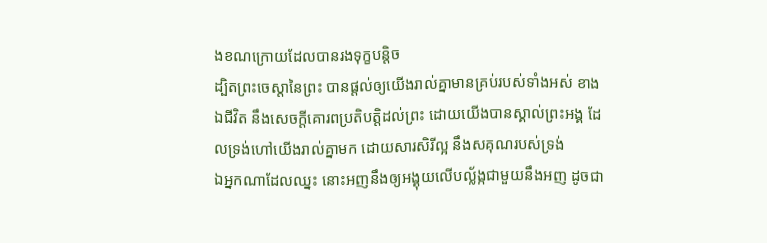ងខណក្រោយដែលបានរងទុក្ខបន្តិច
ដ្បិតព្រះចេស្តានៃព្រះ បានផ្តល់ឲ្យយើងរាល់គ្នាមានគ្រប់របស់ទាំងអស់ ខាងឯជីវិត នឹងសេចក្ដីគោរពប្រតិបត្តិដល់ព្រះ ដោយយើងបានស្គាល់ព្រះអង្គ ដែលទ្រង់ហៅយើងរាល់គ្នាមក ដោយសារសិរីល្អ នឹងសគុណរបស់ទ្រង់
ឯអ្នកណាដែលឈ្នះ នោះអញនឹងឲ្យអង្គុយលើបល្ល័ង្កជាមួយនឹងអញ ដូចជា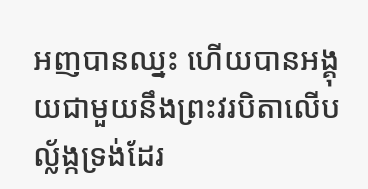អញបានឈ្នះ ហើយបានអង្គុយជាមួយនឹងព្រះវរបិតាលើបល្ល័ង្កទ្រង់ដែរ